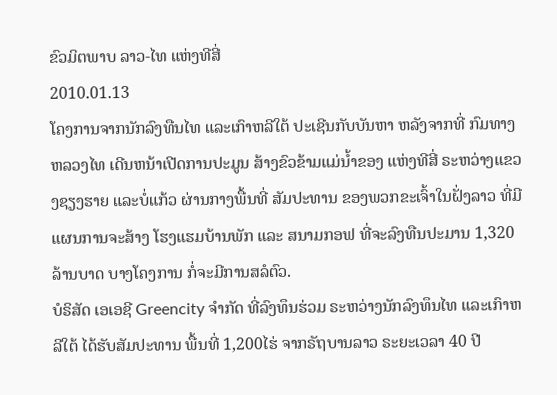ຂົວມິຕພາບ ລາວ-ໄທ ແຫ່ງທີສີ່
2010.01.13
ໂຄງການຈາກນັກລົງທືນໄທ ແລະເກົາຫລີໃຕ້ ປະເຊີນກັບບັນຫາ ຫລັງຈາກທີ່ ກົມທາງຫລວງໄທ ເດີນຫນ້າເປີດການປະມູນ ສ້າງຂົວຂ້າມແມ່ນ້ຳຂອງ ແຫ່ງທີສີ່ ຣະຫວ່າງແຂວງຊຽງຮາຍ ແລະບໍ່ແກ້ວ ຜ່ານກາງພື້ນທີ່ ສັມປະທານ ຂອງພວກຂະເຈົ້າໃນຝັ່ງລາວ ທີ່ມີແຜນການຈະສ້າງ ໂຮງແຮມບ້ານພັກ ແລະ ສນາມກອຟ ທີ່ຈະລົງທືນປະມານ 1,320 ລ້ານບາດ ບາງໂຄງການ ກໍ່ຈະມີການສລໍຕົວ.
ບໍຣິສັດ ເອເອຊີ Greencity ຈຳກັດ ທີ່ລົງທຶນຮ່ວມ ຣະຫວ່າງນັກລົງທຶນໄທ ແລະເກົາຫລີໃຕ້ ໄດ້ຮັບສັມປະທານ ພື້ນທີ່ 1,200ໄຮ່ ຈາກຣັຖບານລາວ ຣະຍະເວລາ 40 ປີ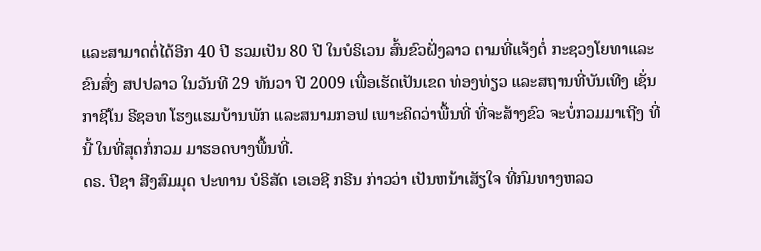ແລະສາມາດຕໍ່ໄດ້ອີກ 40 ປີ ຮວມເປັນ 80 ປີ ໃນບໍຣິເວນ ສົ້ນຂົວຝັ່ງລາວ ຕາມທີ່ແຈ້ງຕໍ່ ກະຊວງໂຍທາແລະຂົນສົ່ງ ສປປລາວ ໃນວັນທີ 29 ທັນວາ ປີ 2009 ເພື່ອເຮັດເປັນເຂດ ທ່ອງທ່ຽວ ແລະສຖານທີ່ບັນເທີງ ເຊັ່ນ ກາຊີໂນ ຣີຊອທ ໂຮງແຮມບ້ານພັກ ແລະສນາມກອຟ ເພາະຄິດວ່າພື້ນທີ່ ທີ່ຈະສ້າງຂົວ ຈະບໍ່ກວມມາເຖີງ ທີ່ນີ້ ໃນທີ່ສຸດກໍ່ກວມ ມາຮອດບາງພື້ນທີ່.
ດຣ. ປີຊາ ສີງສົມມຸດ ປະທານ ບໍຣິສັດ ເອເອຊີ ກຣີນ ກ່າວວ່າ ເປັນຫນ້າເສັຽໃຈ ທີ່ກົມທາງຫລວ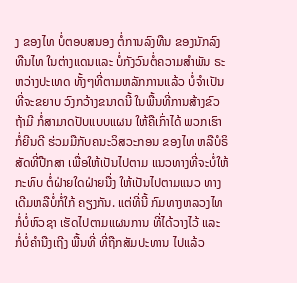ງ ຂອງໄທ ບໍ່ຕອບສນອງ ຕໍ່ການລົງທືນ ຂອງນັກລົງທືນໄທ ໃນຕ່າງແດນແລະ ບໍ່ກັງວົນຕໍ່ຄວາມສຳພັນ ຣະຫວ່າງປະເທດ ທັ້ງໆທີ່ຕາມຫລັກການແລ້ວ ບໍ່ຈຳເປັນທີ່ຈະຂຍາບ ວົງກວ້າງຂນາດນີ້ ໃນພື້ນທີ່ການສ້າງຂົວ ຖ້າມີ ກໍ່ສາມາດປັບແບບແຜນ ໃຫ້ຄືເກົ່າໄດ້ ພວກເຮົາກໍ່ຍີນດີ ຮ່ວມມືກັບຄນະວິສວະກອນ ຂອງໄທ ຫລືບໍຣິສັດທີ່ປືກສາ ເພື່ອໃຫ້ເປັນໄປຕາມ ແນວທາງທີ່ຈະບໍ່ໃຫ້ ກະທົບ ຕໍ່ຝ່າຍໃດຝ່າຍນື່ງ ໃຫ້ເປັນໄປຕາມແນວ ທາງເດີມຫລືບໍ່ກໍ່ໃກ້ ຄຽງກັນ. ແຕ່ທີ່ນີ້ ກົມທາງຫລວງໄທ ກໍ່ບໍ່ຫົວຊາ ເຮັດໄປຕາມແຜນການ ທີ່ໄດ້ວາງໄວ້ ແລະ ກໍ່ບໍ່ຄຳນືງເຖີງ ພື້ນທີ່ ທີ່ຖືກສັມປະທານ ໄປແລ້ວ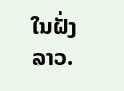ໃນຝັ່ງລາວ.